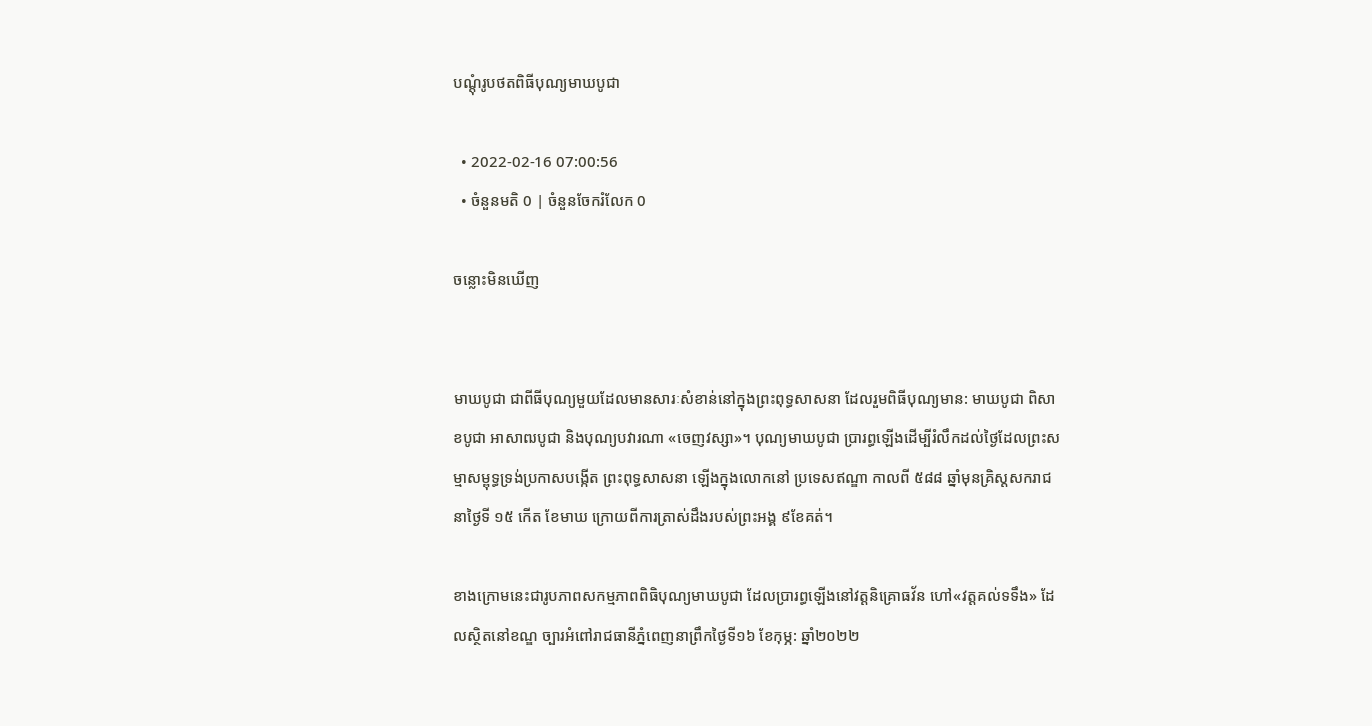បណ្តុំរូបថតពិធីបុណ្យមាឃបូជា

  • 2022-02-16 07:00:56
  • ចំនួនមតិ 0 | ចំនួនចែករំលែក 0

ចន្លោះមិនឃើញ


មាឃបូជា ជាពីធីបុណ្យមួយដែលមានសារៈសំខាន់នៅក្នុងព្រះពុទ្ធសាសនា ដែលរួមពិធីបុណ្យមាន: មាឃបូជា ពិសាខបូជា អាសាឍបូជា និងបុណ្យបវារណា «ចេញវស្សា»។ បុណ្យមាឃបូជា ប្រារព្ធឡើងដើម្បីរំលឹកដល់ថៃ្ងដែលព្រះសម្មាសម្ពុទ្ធទ្រង់ប្រកាសបង្កើត ព្រះពុទ្ធសាសនា ឡើងក្នុងលោកនៅ ប្រទេសឥណ្ឌា កាលពី ៥៨៨ ឆ្នាំមុនគ្រិស្តសករាជ នាថៃ្ងទី ១៥ កើត ខែមាឃ ក្រោយពីការត្រាស់ដឹងរបស់ព្រះអង្គ ៩ខែគត់។

ខាងក្រោមនេះជារូបភាពសកម្មភាពពិធិបុណ្យមាឃបូជា ដែលប្រារព្ធឡើងនៅវត្តនិគ្រោធវ័ន ហៅ«វត្តគល់ទទឹង» ដែលស្ថិតនៅខណ្ឌ ច្បារអំពៅរាជធានីភ្នំពេញនាព្រឹកថ្ងៃទី១៦ ខែកុម្ភ: ឆ្នាំ២០២២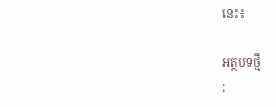នេះ៖

អត្ថបទថ្មី
;